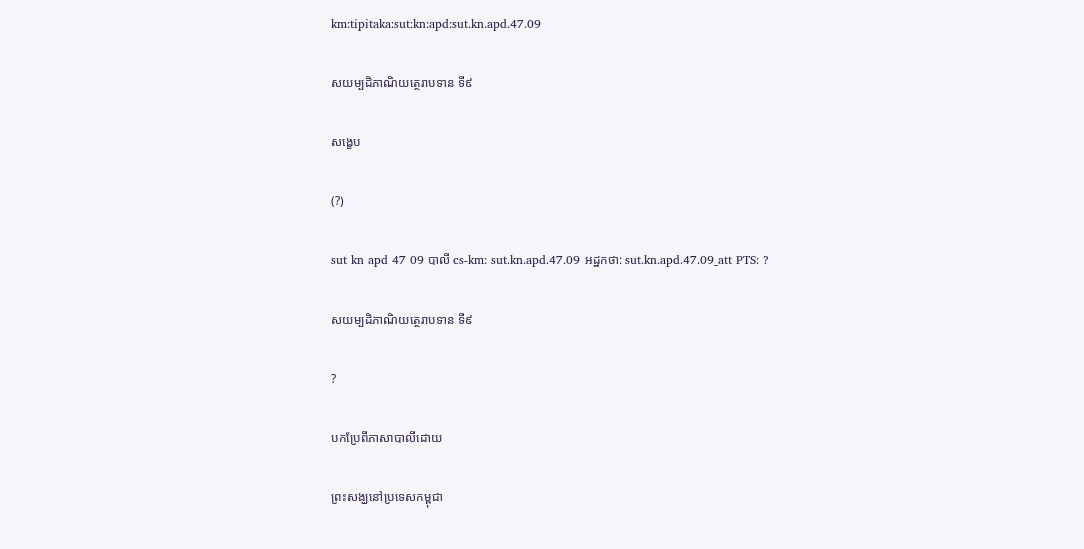km:tipitaka:sut:kn:apd:sut.kn.apd.47.09

សយម្បដិភាណិយត្ថេរាបទាន ទី៩

សង្ខេប

(?)

sut kn apd 47 09 បាលី cs-km: sut.kn.apd.47.09 អដ្ឋកថា: sut.kn.apd.47.09_att PTS: ?

សយម្បដិភាណិយត្ថេរាបទាន ទី៩

?

បកប្រែពីភាសាបាលីដោយ

ព្រះសង្ឃនៅប្រទេសកម្ពុជា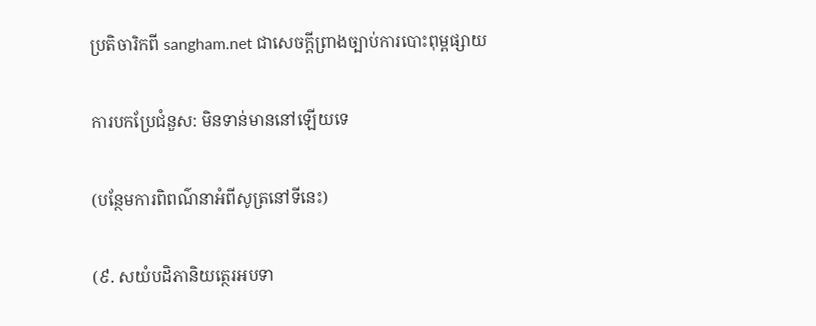ប្រតិចារិកពី sangham.net ជាសេចក្តីព្រាងច្បាប់ការបោះពុម្ពផ្សាយ

ការបកប្រែជំនួស: មិនទាន់មាននៅឡើយទេ

(បន្ថែមការពិពណ៌នាអំពីសូត្រនៅទីនេះ)

(៩. សយំបដិភានិយត្ថេរអបទា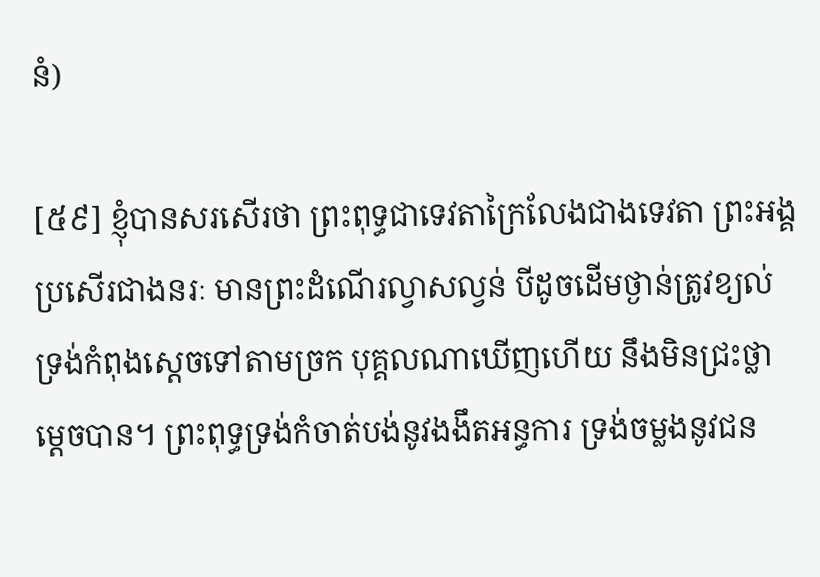នំ)

[៥៩] ខ្ញុំបានសរសើរថា ព្រះពុទ្ធជាទេវតាក្រៃលែងជាងទេវតា ព្រះអង្គប្រសើរជាងនរៈ មានព្រះដំណើរល្វាសល្វន់ បីដូចដើមថ្ងាន់ត្រូវខ្យល់ ទ្រង់កំពុងសេ្តចទៅតាមច្រក បុគ្គលណាឃើញហើយ នឹងមិនជ្រះថ្លាម្តេចបាន។ ព្រះពុទ្ធទ្រង់កំចាត់បង់នូវងងឹតអន្ធការ ទ្រង់ចម្លងនូវជន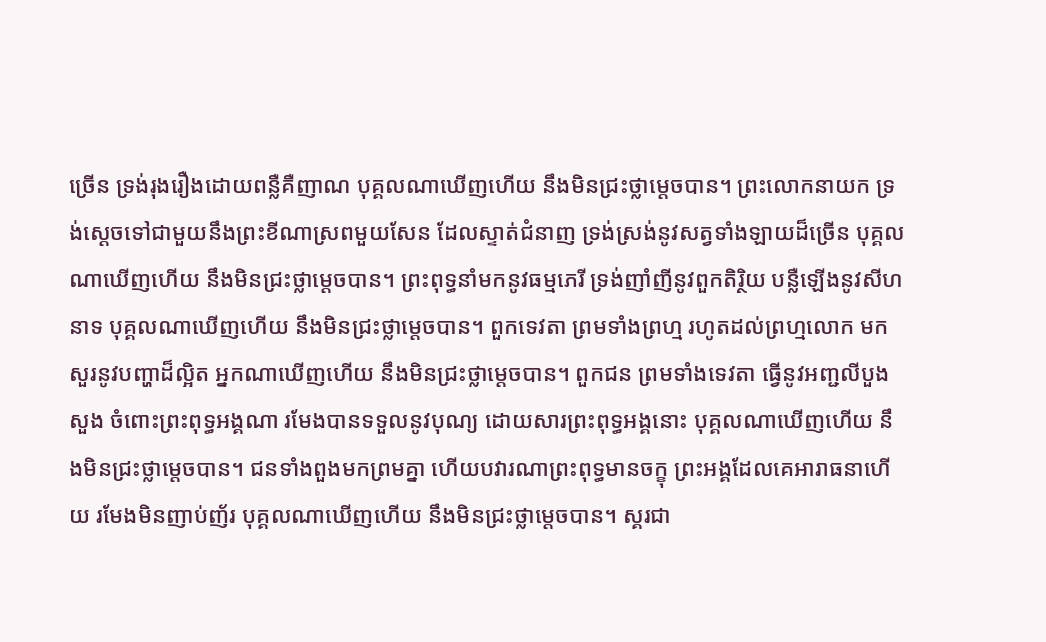ច្រើន ទ្រង់រុងរឿងដោយពន្លឺគឺញាណ បុគ្គលណាឃើញហើយ នឹងមិនជ្រះថ្លាម្តេចបាន។ ព្រះលោកនាយក ទ្រង់សេ្តចទៅជាមួយនឹងព្រះខីណាស្រពមួយសែន ដែលស្ទាត់ជំនាញ ទ្រង់ស្រង់នូវសត្វទាំងឡាយដ៏ច្រើន បុគ្គលណាឃើញហើយ នឹងមិនជ្រះថ្លាម្តេចបាន។ ព្រះពុទ្ធនាំមកនូវធម្មភេរី ទ្រង់ញាំញីនូវពួកតិរិ្ថយ បន្លឺឡើងនូវសីហនាទ បុគ្គលណាឃើញហើយ នឹងមិនជ្រះថ្លាម្តេចបាន។ ពួកទេវតា ព្រមទាំងព្រហ្ម រហូតដល់ព្រហ្មលោក មកសួរនូវបញ្ហាដ៏ល្អិត អ្នកណាឃើញហើយ នឹងមិនជ្រះថ្លាម្តេចបាន។ ពួកជន ព្រមទាំងទេវតា ធ្វើនូវអញ្ជលីបួងសួង ចំពោះព្រះពុទ្ធអង្គណា រមែងបានទទួលនូវបុណ្យ ដោយសារព្រះពុទ្ធអង្គនោះ បុគ្គលណាឃើញហើយ នឹងមិនជ្រះថ្លាម្តេចបាន។ ជនទាំងពួងមកព្រមគ្នា ហើយបវារណាព្រះពុទ្ធមានចក្ខុ ព្រះអង្គដែលគេអារាធនាហើយ រមែងមិនញាប់ញ័រ បុគ្គលណាឃើញហើយ នឹងមិនជ្រះថ្លាម្តេចបាន។ ស្គរជា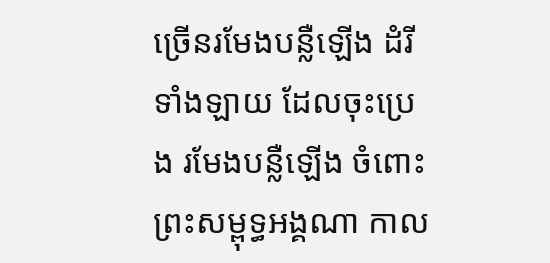ច្រើនរមែងបន្លឺឡើង ដំរីទាំងឡាយ ដែលចុះប្រេង រមែងបន្លឺឡើង ចំពោះព្រះសម្ពុទ្ធអង្គណា កាល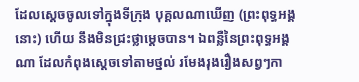ដែលស្តេចចូលទៅក្នុងទីក្រុង បុគ្គលណាឃើញ (ព្រះពុទ្ធអង្គនោះ) ហើយ នឹងមិនជ្រះថ្លាម្តេចបាន។ ឯពន្លឺនៃព្រះពុទ្ធអង្គណា ដែលកំពុងស្តេចទៅតាមថ្នល់ រមែងរុងរឿងសព្វៗកា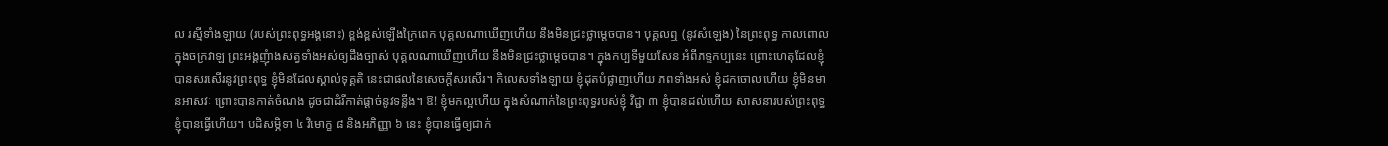ល រស្មីទាំងឡាយ (របស់ព្រះពុទ្ធអង្គនោះ) ខ្ពង់ខ្ពស់ឡើងក្រៃពេក បុគ្គលណាឃើញហើយ នឹងមិនជ្រះថ្លាម្តេចបាន។ បុគ្គលឮ (នូវសំឡេង) នៃព្រះពុទ្ធ កាលពោលក្នុងចក្រវាឡ ព្រះអង្គញុំាងសត្វទាំងអស់ឲ្យដឹងច្បាស់ បុគ្គលណាឃើញហើយ នឹងមិនជ្រះថ្លាម្តេចបាន។ ក្នុងកប្បទីមួយសែន អំពីភទ្ទកប្បនេះ ព្រោះហេតុដែលខ្ញុំបានសរសើរនូវព្រះពុទ្ធ ខ្ញុំមិនដែលស្គាល់ទុគ្គតិ នេះជាផលនៃសេចក្តីសរសើរ។ កិលេសទាំងឡាយ ខ្ញុំដុតបំផ្លាញហើយ ភពទាំងអស់ ខ្ញុំដកចោលហើយ ខ្ញុំមិនមានអាសវៈ ព្រោះបានកាត់ចំណង ដូចជាដំរីកាត់ផ្តាច់នូវទន្លីង។ ឱ! ខ្ញុំមកល្អហើយ ក្នុងសំណាក់នៃព្រះពុទ្ធរបស់ខ្ញុំ វិជ្ជា ៣ ខ្ញុំបានដល់ហើយ សាសនារបស់ព្រះពុទ្ធ ខ្ញុំបានធ្វើហើយ។ បដិសម្ភិទា ៤ វិមោក្ខ ៨ និងអភិញ្ញា ៦ នេះ ខ្ញុំបានធ្វើឲ្យជាក់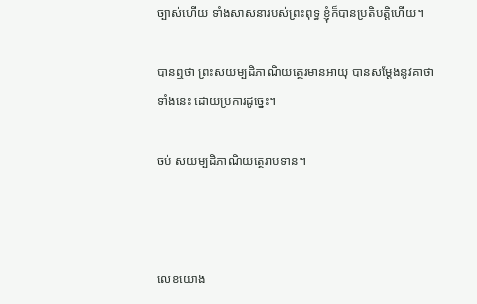ច្បាស់ហើយ ទាំងសាសនារបស់ព្រះពុទ្ធ ខ្ញុំក៏បានប្រតិបត្តិហើយ។

បានឮថា ព្រះសយម្បដិភាណិយត្ថេរមានអាយុ បានសម្តែងនូវគាថាទាំងនេះ ដោយប្រការដូច្នេះ។

ចប់ សយម្បដិភាណិយត្ថេរាបទាន។



លេខយោង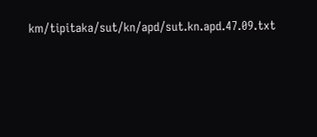km/tipitaka/sut/kn/apd/sut.kn.apd.47.09.txt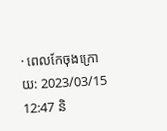· ពេលកែចុងក្រោយ: 2023/03/15 12:47 និ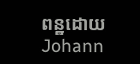ពន្ឋដោយ Johann